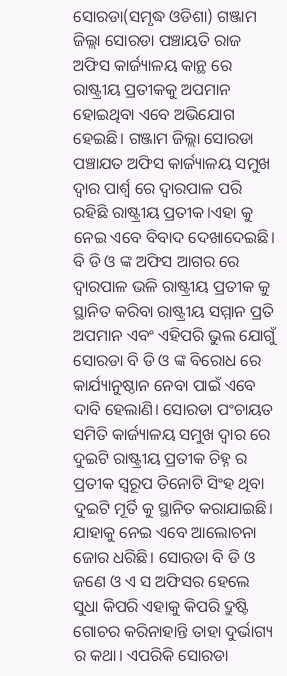ସୋରଡା(ସମୃଦ୍ଧ ଓଡିଶା) ଗଞ୍ଜାମ ଜିଲ୍ଲା ସୋରଡା ପଞ୍ଚାୟତି ରାଜ ଅଫିସ କାର୍ଜ୍ୟାଳୟ କାନ୍ଥ ରେ ରାଷ୍ଟ୍ରୀୟ ପ୍ରତୀକକୁ ଅପମାନ ହୋଇଥିବା ଏବେ ଅଭିଯୋଗ ହେଇଛି। ଗଞ୍ଜାମ ଜିଲ୍ଲା ସୋରଡା ପଞ୍ଚାଯତ ଅଫିସ କାର୍ଜ୍ୟାଳୟ ସମୁଖ ଦ୍ଵାର ପାର୍ଶ୍ଵ ରେ ଦ୍ଵାରପାଳ ପରି ରହିଛି ରାଷ୍ଟ୍ରୀୟ ପ୍ରତୀକ।ଏହା କୁ ନେଇ ଏବେ ବିବାଦ ଦେଖାଦେଇଛି। ବି ଡି ଓ ଙ୍କ ଅଫିସ ଆଗର ରେ ଦ୍ଵାରପାଳ ଭଳି ରାଷ୍ଟ୍ରୀୟ ପ୍ରତୀକ କୁ ସ୍ଥାନିତ କରିବା ରାଷ୍ଟ୍ରୀୟ ସମ୍ମାନ ପ୍ରତି ଅପମାନ ଏବଂ ଏହିପରି ଭୁଲ ଯୋଗୁଁ ସୋରଡା ବି ଡି ଓ ଙ୍କ ବିରୋଧ ରେ କାର୍ଯ୍ୟାନୁଷ୍ଠାନ ନେବା ପାଇଁ ଏବେ ଦାବି ହେଲାଣି। ସୋରଡା ପଂଚାୟତ ସମିତି କାର୍ଜ୍ୟାଳୟ ସମୁଖ ଦ୍ଵାର ରେ ଦୁଇଟି ରାଷ୍ଟ୍ରୀୟ ପ୍ରତୀକ ଚିହ୍ନ ର ପ୍ରତୀକ ସ୍ୱରୂପ ତିନୋଟି ସିଂହ ଥିବା ଦୁଇଟି ମୂର୍ତି କୁ ସ୍ଥାନିତ କରାଯାଇଛି। ଯାହାକୁ ନେଇ ଏବେ ଆଲୋଚନା ଜୋର ଧରିଛି। ସୋରଡା ବି ଡି ଓ ଜଣେ ଓ ଏ ସ ଅଫିସର ହେଲେ ସୁଧା କିପରି ଏହାକୁ କିପରି ଦ୍ରୁଷ୍ଟି ଗୋଚର କରିନାହାନ୍ତି ତାହା ଦୁର୍ଭାଗ୍ୟ ର କଥା। ଏପରିକି ସୋରଡା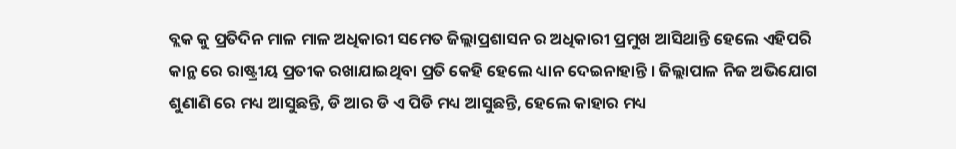ବ୍ଲକ କୁ ପ୍ରତିଦିନ ମାଳ ମାଳ ଅଧିକାରୀ ସମେତ ଜିଲ୍ଲାପ୍ରଶାସନ ର ଅଧିକାରୀ ପ୍ରମୁଖ ଆସିଥାନ୍ତି ହେଲେ ଏହିପରି କାନ୍ଥ ରେ ରାଷ୍ଟ୍ରୀୟ ପ୍ରତୀକ ରଖାଯାଇଥିବା ପ୍ରତି କେହି ହେଲେ ଧ୍ୟାନ ଦେଇନାହାନ୍ତି । ଜିଲ୍ଲାପାଳ ନିଜ ଅଭିଯୋଗ ଶୁଣାଣି ରେ ମଧ୍ୟ ଆସୁଛନ୍ତି, ଡି ଆର ଡି ଏ ପିଡି ମଧ୍ୟ ଆସୁଛନ୍ତି, ହେଲେ କାହାର ମଧ୍ୟ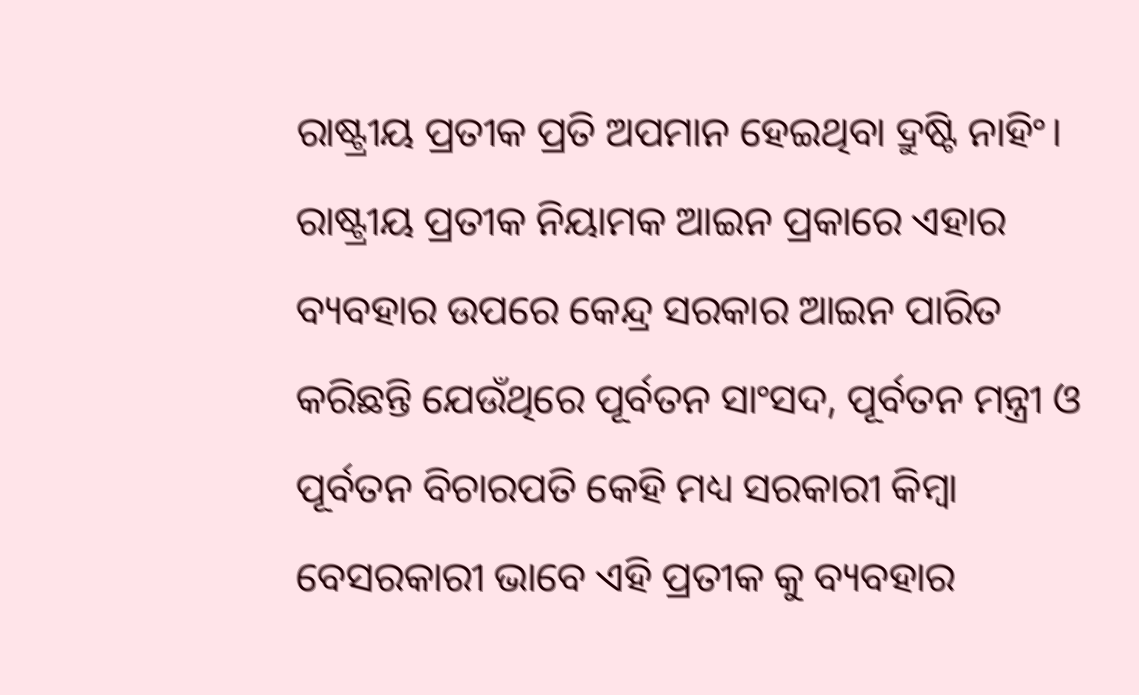ରାଷ୍ଟ୍ରୀୟ ପ୍ରତୀକ ପ୍ରତି ଅପମାନ ହେଇଥିବା ଦ୍ରୁଷ୍ଟି ନାହିଂ। ରାଷ୍ଟ୍ରୀୟ ପ୍ରତୀକ ନିୟାମକ ଆଇନ ପ୍ରକାରେ ଏହାର ବ୍ୟବହାର ଉପରେ କେନ୍ଦ୍ର ସରକାର ଆଇନ ପାରିତ କରିଛନ୍ତି ଯେଉଁଥିରେ ପୂର୍ବତନ ସାଂସଦ, ପୂର୍ବତନ ମନ୍ତ୍ରୀ ଓ ପୂର୍ବତନ ବିଚାରପତି କେହି ମଧ୍ୟ ସରକାରୀ କିମ୍ବା ବେସରକାରୀ ଭାବେ ଏହି ପ୍ରତୀକ କୁ ବ୍ୟବହାର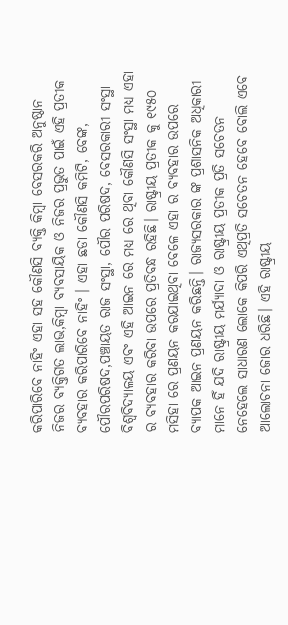କରିପାରିବେ ନାହିଂ ଏହା ସହ କୌଣସି ବ୍ୟକ୍ତି କିମ୍ବା ବେସରକରି ଅନୁଷ୍ଠାନ ନିଜର ବ୍ୟକ୍ତିଗତ ଲାଭ,କିମ୍ବା ବ୍ଯବସାୟିକ ଓ ନିଜର ପ୍ରଭୁତ ପାଇଁ ଏହି ପ୍ରତୀକ ବ୍ୟବହାର କରିପାରିବେ ନାହିଂ । ଏହା ଛଡା କୌଣସି କମିଟି, ବେଙ୍କ, ପୌରପରିଷଦ,ପଞ୍ଚାୟତ ରାଜ ସଂସ୍ଥା, ପୌର ପରିଷଦ, ବେସରକାରୀ ସଂସ୍ଥା ବିଶ୍ୱବିଦ୍ୟାଳୟ ଏବଂ ଏହି ଆଇନ ରେ ମଧ୍ୟ ରେ ଥିବା କୌଣସି ସଂସ୍ଥା ମଧ୍ୟ ଏହା ର ବ୍ୟବହାର କରିବା ଉପରେ ପ୍ରତିବନ୍ଧ ରହିଛି। ରାଷ୍ଟ୍ରୀୟ ପ୍ରତୀକ କୁ ୧୯୫୦ ମସିହା ରେ ପ୍ରଣୟନ କରଯାଇଥିବା ବେଳେ ଏହା ର ବ୍ୟବହାର ଉପରେ ବ୍ୟାପକ ଆଇନ ପ୍ରଣୟନ କରିଛନ୍ତି। ରାଜ୍ୟସରକାର ଙ୍କ ପ୍ରଶାସନିକ ଅଧିକାରୀ ମାନେ ହିଁ ଯଦି ରାଷ୍ଟ୍ରୀୟ ମର୍ଯ୍ୟାଦା ଓ ରାଷ୍ଟ୍ରୀୟ ପ୍ରତୀକ ପ୍ରତି ସଚେତନ ନେହେଲେ ସାଧାରଣ ଲୋକେ କିପରି ଏଥିପ୍ରତି ସଚେତନ ହେବେ ବୋଲି ଏବେ ଆଲୋଚନା ଜୋର ଧରିଛି। ଏହି ରାଷ୍ଟ୍ରୀୟ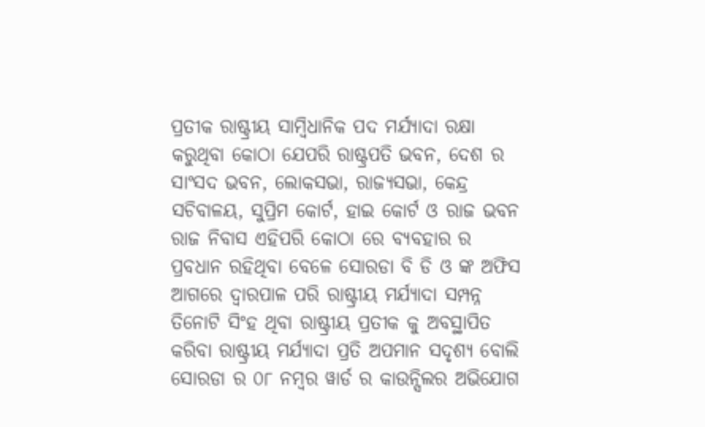ପ୍ରତୀକ ରାଷ୍ଟ୍ରୀୟ ସାମ୍ବିଧାନିକ ପଦ ମର୍ଯ୍ୟାଦା ରକ୍ଷା କରୁଥିବା କୋଠା ଯେପରି ରାଷ୍ଟ୍ରପତି ଭବନ, ଦେଶ ର ସାଂସଦ ଭବନ, ଲୋକସଭା, ରାଜ୍ୟସଭା, କେନ୍ଦ୍ର ସଚିବାଳୟ, ସୁପ୍ରିମ କୋର୍ଟ, ହାଇ କୋର୍ଟ ଓ ରାଜ ଭବନ ରାଜ ନିବାସ ଏହିପରି କୋଠା ରେ ବ୍ୟବହାର ର ପ୍ରବଧାନ ରହିଥିବା ବେଳେ ସୋରଡା ବି ଡି ଓ ଙ୍କ ଅଫିସ ଆଗରେ ଦ୍ଵାରପାଳ ପରି ରାଷ୍ଟ୍ରୀୟ ମର୍ଯ୍ୟାଦା ସମ୍ପନ୍ନ ତିନୋଟି ସିଂହ ଥିବା ରାଷ୍ଟ୍ରୀୟ ପ୍ରତୀକ କୁ ଅବସ୍ଥାପିତ କରିବା ରାଷ୍ଟ୍ରୀୟ ମର୍ଯ୍ୟାଦା ପ୍ରତି ଅପମାନ ସଦୃଶ୍ୟ ବୋଲି ସୋରଡା ର ୦୮ ନମ୍ବର ୱାର୍ଡ ର କାଉନ୍ସିଲର ଅଭିଯୋଗ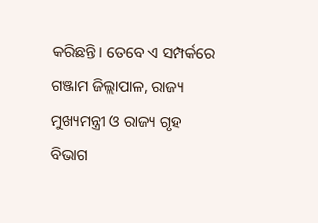କରିଛନ୍ତି। ତେବେ ଏ ସମ୍ପର୍କରେ ଗଞ୍ଜାମ ଜିଲ୍ଲାପାଳ, ରାଜ୍ୟ ମୁଖ୍ୟମନ୍ତ୍ରୀ ଓ ରାଜ୍ୟ ଗୃହ ବିଭାଗ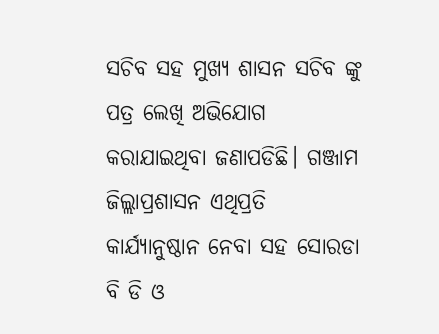ସଚିବ ସହ ମୁଖ୍ୟ ଶାସନ ସଚିବ ଙ୍କୁ ପତ୍ର ଲେଖି ଅଭିଯୋଗ କରାଯାଇଥିବା ଜଣାପଡିଛି। ଗଞ୍ଜାମ ଜିଲ୍ଲାପ୍ରଶାସନ ଏଥିପ୍ରତି କାର୍ଯ୍ୟାନୁଷ୍ଠାନ ନେବା ସହ ସୋରଡା ବି ଡି ଓ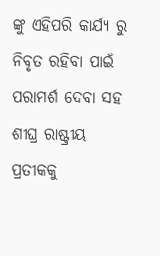ଙ୍କୁ ଏହିପରି କାର୍ଯ୍ୟ ରୁ ନିବୃତ ରହିବା ପାଇଁ ପରାମର୍ଶ ଦେବା ସହ ଶୀଘ୍ର ରାଷ୍ଟ୍ରୀୟ ପ୍ରତୀକକୁ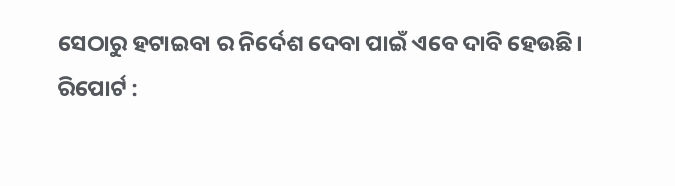ସେଠାରୁ ହଟାଇବା ର ନିର୍ଦେଶ ଦେବା ପାଇଁ ଏବେ ଦାବି ହେଉଛି।
ରିପୋର୍ଟ :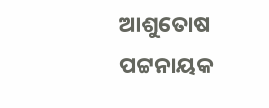ଆଶୁତୋଷ ପଟ୍ଟନାୟକ